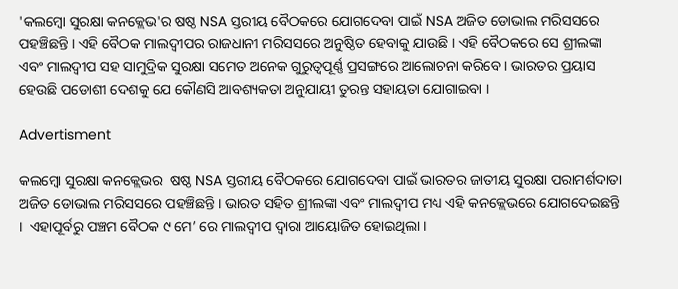'କଲମ୍ବୋ ସୁରକ୍ଷା କନକ୍ଲେଭ'ର ଷଷ୍ଠ NSA ସ୍ତରୀୟ ବୈଠକରେ ଯୋଗଦେବା ପାଇଁ NSA ଅଜିତ ଡୋଭାଲ ମରିସସରେ ପହଞ୍ଚିଛନ୍ତି । ଏହି ବୈଠକ ମାଲଦ୍ୱୀପର ରାଜଧାନୀ ମରିସସରେ ଅନୁଷ୍ଠିତ ହେବାକୁ ଯାଉଛି । ଏହି ବୈଠକରେ ସେ ଶ୍ରୀଲଙ୍କା ଏବଂ ମାଲଦ୍ୱୀପ ସହ ସାମୁଦ୍ରିକ ସୁରକ୍ଷା ସମେତ ଅନେକ ଗୁରୁତ୍ୱପୂର୍ଣ୍ଣ ପ୍ରସଙ୍ଗରେ ଆଲୋଚନା କରିବେ । ଭାରତର ପ୍ରୟାସ ହେଉଛି ପଡୋଶୀ ଦେଶକୁ ଯେ କୌଣସି ଆବଶ୍ୟକତା ଅନୁଯାୟୀ ତୁରନ୍ତ ସହାୟତା ଯୋଗାଇବା ।

Advertisment

କଲମ୍ବୋ ସୁରକ୍ଷା କନକ୍ଲେଭର  ଷଷ୍ଠ NSA ସ୍ତରୀୟ ବୈଠକରେ ଯୋଗଦେବା ପାଇଁ ଭାରତର ଜାତୀୟ ସୁରକ୍ଷା ପରାମର୍ଶଦାତା ଅଜିତ ଡୋଭାଲ ମରିସସରେ ପହଞ୍ଚିଛନ୍ତି । ଭାରତ ସହିତ ଶ୍ରୀଲଙ୍କା ଏବଂ ମାଲଦ୍ୱୀପ ମଧ୍ୟ ଏହି କନକ୍ଲେଭରେ ଯୋଗଦେଇଛନ୍ତି ।  ଏହାପୂର୍ବରୁ ପଞ୍ଚମ ବୈଠକ ୯ ମେ’ ରେ ମାଲଦ୍ୱୀପ ଦ୍ୱାରା ଆୟୋଜିତ ହୋଇଥିଲା ।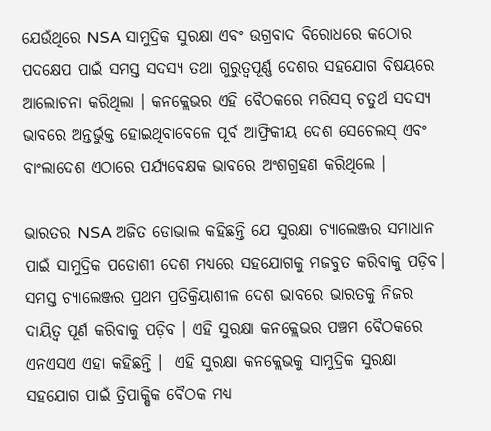ଯେଉଁଥିରେ NSA ସାମୁଦ୍ରିକ ସୁରକ୍ଷା ଏବଂ ଉଗ୍ରବାଦ ବିରୋଧରେ କଠୋର ପଦକ୍ଷେପ ପାଇଁ ସମସ୍ତ ସଦସ୍ୟ ତଥା ଗୁରୁତ୍ୱପୂର୍ଣ୍ଣ ଦେଶର ସହଯୋଗ ବିଷୟରେ ଆଲୋଚନା କରିଥିଲା । କନକ୍ଲେଭର ଏହି ବୈଠକରେ ମରିସସ୍ ଚତୁର୍ଥ ସଦସ୍ୟ ଭାବରେ ଅନ୍ତର୍ଭୁକ୍ତ ହୋଇଥିବାବେଳେ ପୂର୍ବ ଆଫ୍ରିକୀୟ ଦେଶ ସେଚେଲସ୍ ଏବଂ ବାଂଲାଦେଶ ଏଠାରେ ପର୍ଯ୍ୟବେକ୍ଷକ ଭାବରେ ଅଂଶଗ୍ରହଣ କରିଥିଲେ ।

ଭାରତର NSA ଅଜିତ ଡୋଭାଲ କହିଛନ୍ତି ଯେ ସୁରକ୍ଷା ଚ୍ୟାଲେଞ୍ଜର ସମାଧାନ ପାଇଁ ସାମୁଦ୍ରିକ ପଡୋଶୀ ଦେଶ ମଧ୍ୟରେ ସହଯୋଗକୁ ମଜବୁତ କରିବାକୁ ପଡ଼ିବ। ସମସ୍ତ ଚ୍ୟାଲେଞ୍ଜର ପ୍ରଥମ ପ୍ରତିକ୍ରିୟାଶୀଳ ଦେଶ ଭାବରେ ଭାରତକୁ ନିଜର ଦାୟିତ୍ବ ପୂର୍ଣ କରିବାକୁ ପଡ଼ିବ । ଏହି ସୁରକ୍ଷା କନକ୍ଲେଭର ପଞ୍ଚମ ବୈଠକରେ ଏନଏସଏ ଏହା କହିଛନ୍ତି ।  ଏହି ସୁରକ୍ଷା କନକ୍ଲେଭକୁ ସାମୁଦ୍ରିକ ସୁରକ୍ଷା ସହଯୋଗ ପାଇଁ ତ୍ରିପାକ୍ଷିକ ବୈଠକ ମଧ୍ୟ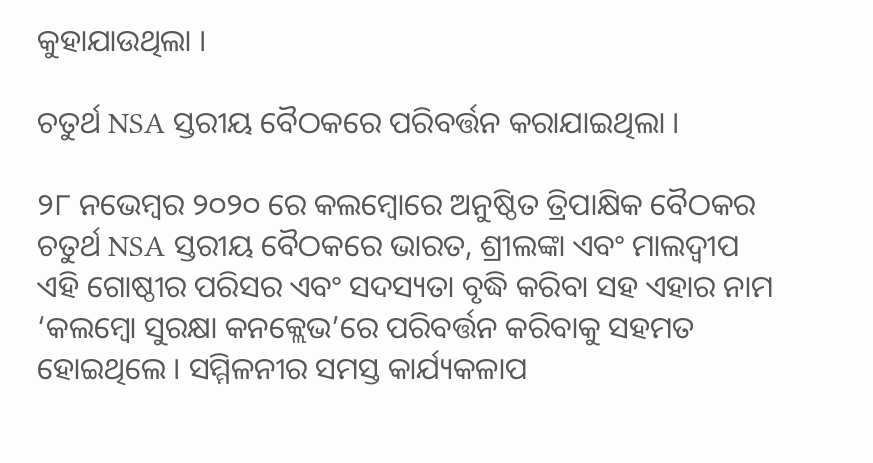କୁହାଯାଉଥିଲା ।

ଚତୁର୍ଥ NSA ସ୍ତରୀୟ ବୈଠକରେ ପରିବର୍ତ୍ତନ କରାଯାଇଥିଲା ।

୨୮ ନଭେମ୍ବର ୨୦୨୦ ରେ କଲମ୍ବୋରେ ଅନୁଷ୍ଠିତ ତ୍ରିପାକ୍ଷିକ ବୈଠକର ଚତୁର୍ଥ NSA ସ୍ତରୀୟ ବୈଠକରେ ଭାରତ, ଶ୍ରୀଲଙ୍କା ଏବଂ ମାଲଦ୍ୱୀପ ଏହି ଗୋଷ୍ଠୀର ପରିସର ଏବଂ ସଦସ୍ୟତା ବୃଦ୍ଧି କରିବା ସହ ଏହାର ନାମ ‘କଲମ୍ବୋ ସୁରକ୍ଷା କନକ୍ଲେଭ’ରେ ପରିବର୍ତ୍ତନ କରିବାକୁ ସହମତ ହୋଇଥିଲେ । ସମ୍ମିଳନୀର ସମସ୍ତ କାର୍ଯ୍ୟକଳାପ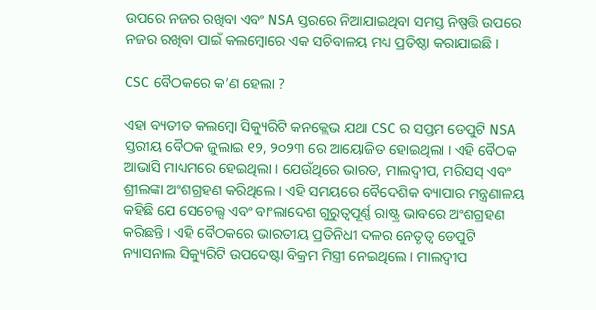ଉପରେ ନଜର ରଖିବା ଏବଂ NSA ସ୍ତରରେ ନିଆଯାଇଥିବା ସମସ୍ତ ନିଷ୍ପତ୍ତି ଉପରେ ନଜର ରଖିବା ପାଇଁ କଲମ୍ବୋରେ ଏକ ସଚିବାଳୟ ମଧ୍ୟ ପ୍ରତିଷ୍ଠା କରାଯାଇଛି ।

CSC ବୈଠକରେ କ’ଣ ହେଲା ?

ଏହା ବ୍ୟତୀତ କଲମ୍ବୋ ସିକ୍ୟୁରିଟି କନକ୍ଲେଭ ଯଥା CSC ର ସପ୍ତମ ଡେପୁଟି NSA ସ୍ତରୀୟ ବୈଠକ ଜୁଲାଇ ୧୨, ୨୦୨୩ ରେ ଆୟୋଜିତ ହୋଇଥିଲା । ଏହି ବୈଠକ ଆଭାସି ମାଧ୍ୟମରେ ହେଇଥିଲା । ଯେଉଁଥିରେ ଭାରତ, ମାଲଦ୍ୱୀପ, ମରିସସ୍ ଏବଂ ଶ୍ରୀଲଙ୍କା ଅଂଶଗ୍ରହଣ କରିଥିଲେ । ଏହି ସମୟରେ ବୈଦେଶିକ ବ୍ୟାପାର ମନ୍ତ୍ରଣାଳୟ କହିଛି ଯେ ସେଚେଲ୍ସ ଏବଂ ବାଂଲାଦେଶ ଗୁରୁତ୍ୱପୂର୍ଣ୍ଣ ରାଷ୍ଟ୍ର ଭାବରେ ଅଂଶଗ୍ରହଣ କରିଛନ୍ତି । ଏହି ବୈଠକରେ ଭାରତୀୟ ପ୍ରତିନିଧୀ ଦଳର ନେତୃତ୍ୱ ଡେପୁଟି ନ୍ୟାସନାଲ ସିକ୍ୟୁରିଟି ଉପଦେଷ୍ଟା ବିକ୍ରମ ମିସ୍ତ୍ରୀ ନେଇଥିଲେ । ମାଲଦ୍ୱୀପ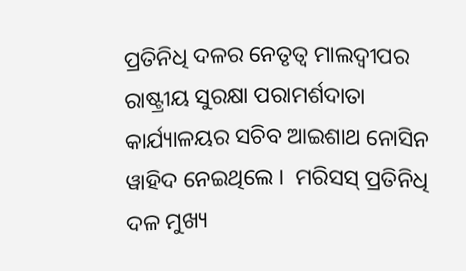ପ୍ରତିନିଧି ଦଳର ନେତୃତ୍ୱ ମାଲଦ୍ୱୀପର ରାଷ୍ଟ୍ରୀୟ ସୁରକ୍ଷା ପରାମର୍ଶଦାତା କାର୍ଯ୍ୟାଳୟର ସଚିବ ଆଇଶାଥ ନୋସିନ ୱାହିଦ ନେଇଥିଲେ ।  ମରିସସ୍ ପ୍ରତିନିଧି ଦଳ ମୁଖ୍ୟ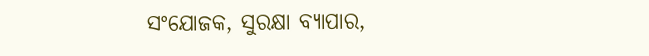ସଂଯୋଜକ, ସୁରକ୍ଷା ବ୍ୟାପାର,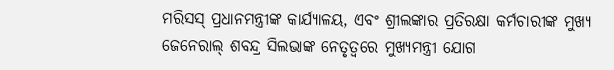ମରିସସ୍ ପ୍ରଧାନମନ୍ତ୍ରୀଙ୍କ କାର୍ଯ୍ୟାଳୟ, ଏବଂ ଶ୍ରୀଲଙ୍କାର ପ୍ରତିରକ୍ଷା କର୍ମଚାରୀଙ୍କ ମୁଖ୍ୟ ଜେନେରାଲ୍ ଶବନ୍ଦ୍ର ସିଲଭାଙ୍କ ନେତୃତ୍ୱରେ ମୁଖ୍ୟମନ୍ତ୍ରୀ ଯୋଗ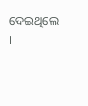ଦେଇଥିଲେ ।